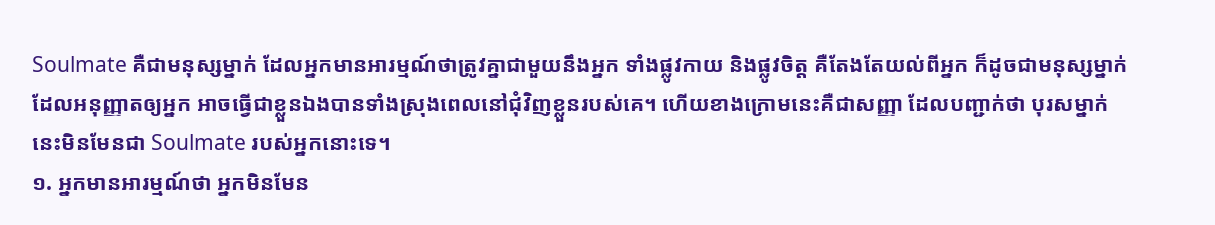Soulmate គឺជាមនុស្សម្នាក់ ដែលអ្នកមានអារម្មណ៍ថាត្រូវគ្នាជាមួយនឹងអ្នក ទាំងផ្លូវកាយ និងផ្លូវចិត្ត គឺតែងតែយល់ពីអ្នក ក៏ដូចជាមនុស្សម្នាក់ដែលអនុញ្ញាតឲ្យអ្នក អាចធ្វើជាខ្លួនឯងបានទាំងស្រុងពេលនៅជុំវិញខ្លួនរបស់គេ។ ហើយខាងក្រោមនេះគឺជាសញ្ញា ដែលបញ្ជាក់ថា បុរសម្នាក់នេះមិនមែនជា Soulmate របស់អ្នកនោះទេ។
១. អ្នកមានអារម្មណ៍ថា អ្នកមិនមែន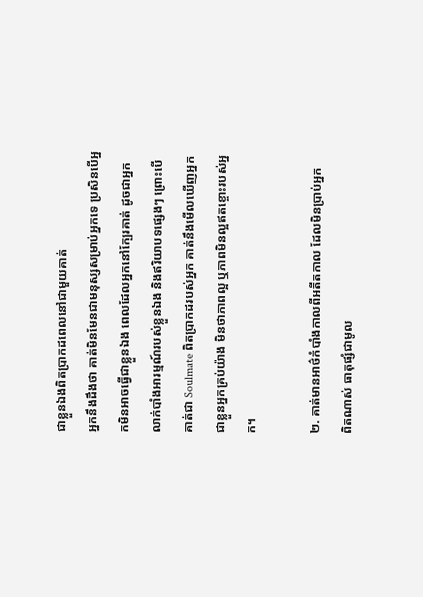ជាខ្លួនឯងពិតប្រាកដពេលនៅជាមួយគាត់
អ្នកនឹងដឹងថា គាត់មិនមែនជាមនុស្សសម្រាប់អ្នកទេ ប្រសិនបើអ្នកមិនអាចធ្វើជាខ្លួនឯង ពេលដែលអ្នកនៅក្បែរគាត់ ដូចជាអ្នកលាក់បាំងអារម្មណ៍របស់ខ្លួនឯង និងឥរិយាបទផ្សេងៗ ព្រោះបើគាត់ជា Soulmate ពិតប្រាកដរបស់អ្នក គាត់នឹងមើលឃើញអ្នកជាខ្លួនអ្នកគ្រប់យ៉ាង មិនថាភាពល្អ ឬភាពមិនល្អឥតខ្ចោះរបស់អ្នក។

២. គាត់មានអាថ៌កំបាំងកាលពីអតីតកាល ដែលមិនប្រាប់អ្នក
ពិតណាស់ ធាតុផ្សំជាមូល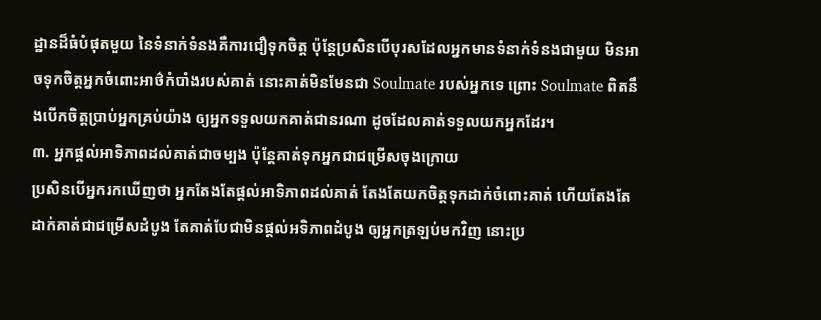ដ្ឋានដ៏ធំបំផុតមួយ នៃទំនាក់ទំនងគឺការជឿទុកចិត្ត ប៉ុន្តែប្រសិនបើបុរសដែលអ្នកមានទំនាក់ទំនងជាមួយ មិនអាចទុកចិត្តអ្នកចំពោះអាថ៌កំបាំងរបស់គាត់ នោះគាត់មិនមែនជា Soulmate របស់អ្នកទេ ព្រោះ Soulmate ពិតនឹងបើកចិត្តប្រាប់អ្នកគ្រប់យ៉ាង ឲ្យអ្នកទទួលយកគាត់ជានរណា ដូចដែលគាត់ទទួលយកអ្នកដែរ។
៣. អ្នកផ្តល់អាទិភាពដល់គាត់ជាចម្បង ប៉ុន្តែគាត់ទុកអ្នកជាជម្រើសចុងក្រោយ
ប្រសិនបើអ្នករកឃើញថា អ្នកតែងតែផ្តល់អាទិភាពដល់គាត់ តែងតែយកចិត្តទុកដាក់ចំពោះគាត់ ហើយតែងតែដាក់គាត់ជាជម្រើសដំបូង តែគាត់បែជាមិនផ្តល់អទិភាពដំបូង ឲ្យអ្នកត្រឡប់មកវិញ នោះប្រ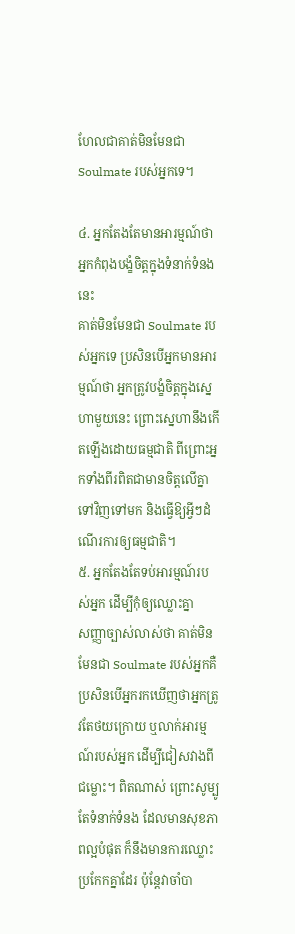ហែលជាគាត់មិនមែនជា Soulmate របស់អ្នកទេ។

៤. អ្នកតែងតែមានអារម្មណ៍ថា អ្នកកំពុងបង្ខំចិត្តក្នុងទំនាក់ទំនងនេះ
គាត់មិនមែនជា Soulmate របស់អ្នកទេ ប្រសិនបើអ្នកមានអារម្មណ៍ថា អ្នកត្រូវបង្ខំចិត្តក្នុងស្នេហាមួយនេះ ព្រោះស្នេហានឹងកើតឡើងដោយធម្មជាតិ ពីព្រោះអ្នកទាំងពីរពិតជាមានចិត្តលើគ្នាទៅវិញទៅមក និងធ្វើឱ្យអ្វីៗដំណើរការឲ្យធម្មជាតិ។
៥. អ្នកតែងតែទប់អារម្មណ៍របស់អ្នក ដើម្បីកុំឲ្យឈ្លោះគ្នា
សញ្ញាច្បាស់លាស់ថា គាត់មិនមែនជា Soulmate របស់អ្នកគឺ ប្រសិនបើអ្នករកឃើញថាអ្នកត្រូវតែថយក្រោយ ឬលាក់អារម្មណ៍របស់អ្នក ដើម្បីជៀសវាងពីជម្លោះ។ ពិតណាស់ ព្រោះសូម្បូតែទំនាក់ទំនង ដែលមានសុខភាពល្អបំផុត ក៏នឹងមានការឈ្លោះប្រកែកគ្នាដែរ ប៉ុន្តែវាចាំបា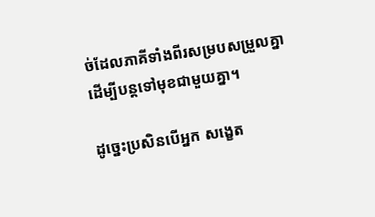ច់ដែលភាគីទាំងពីរសម្របសម្រួលគ្នា ដើម្បីបន្តទៅមុខជាមួយគ្នា។

ដូច្នេះប្រសិនបើអ្នក សង្ខេត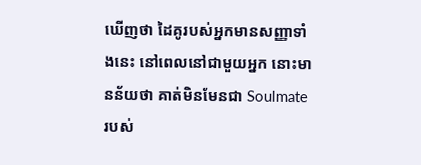ឃើញថា ដៃគូរបស់អ្នកមានសញ្ញាទាំងនេះ នៅពេលនៅជាមួយអ្នក នោះមានន័យថា គាត់មិនមែនជា Soulmate របស់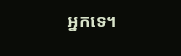អ្នកទេ។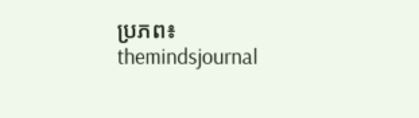ប្រភព៖ themindsjournal